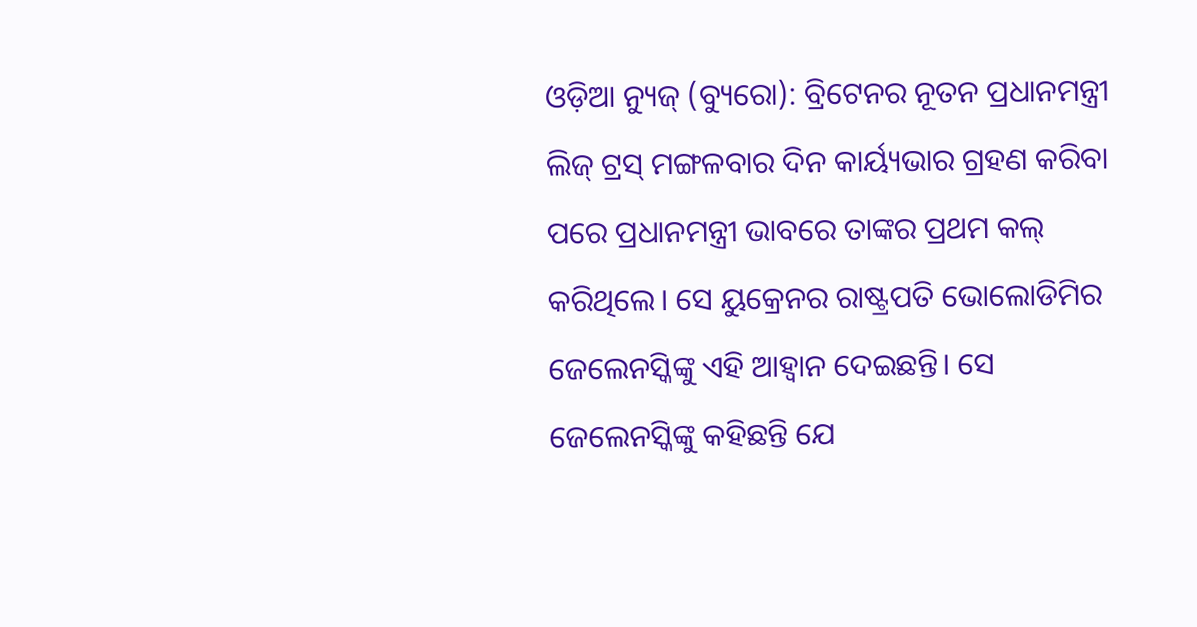ଓଡ଼ିଆ ନ୍ୟୁଜ୍ (ବ୍ୟୁରୋ): ବ୍ରିଟେନର ନୂତନ ପ୍ରଧାନମନ୍ତ୍ରୀ ଲିଜ୍ ଟ୍ରସ୍ ମଙ୍ଗଳବାର ଦିନ କାର୍ୟ୍ୟଭାର ଗ୍ରହଣ କରିବା ପରେ ପ୍ରଧାନମନ୍ତ୍ରୀ ଭାବରେ ତାଙ୍କର ପ୍ରଥମ କଲ୍ କରିଥିଲେ। ସେ ୟୁକ୍ରେନର ରାଷ୍ଟ୍ରପତି ଭୋଲୋଡିମିର ଜେଲେନସ୍କିଙ୍କୁ ଏହି ଆହ୍ୱାନ ଦେଇଛନ୍ତି। ସେ ଜେଲେନସ୍କିଙ୍କୁ କହିଛନ୍ତି ଯେ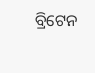ବ୍ରିଟେନ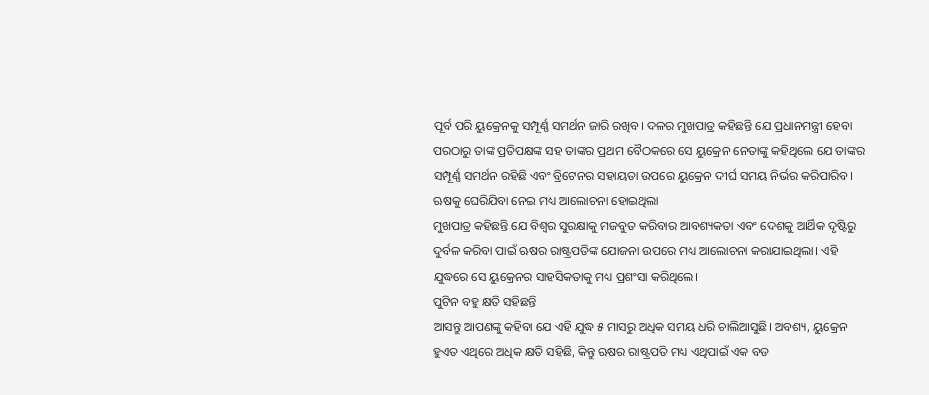ପୂର୍ବ ପରି ୟୁକ୍ରେନକୁ ସମ୍ପୂର୍ଣ୍ଣ ସମର୍ଥନ ଜାରି ରଖିବ। ଦଳର ମୁଖପାତ୍ର କହିଛନ୍ତି ଯେ ପ୍ରଧାନମନ୍ତ୍ରୀ ହେବା ପରଠାରୁ ତାଙ୍କ ପ୍ରତିପକ୍ଷଙ୍କ ସହ ତାଙ୍କର ପ୍ରଥମ ବୈଠକରେ ସେ ୟୁକ୍ରେନ ନେତାଙ୍କୁ କହିଥିଲେ ଯେ ତାଙ୍କର ସମ୍ପୂର୍ଣ୍ଣ ସମର୍ଥନ ରହିଛି ଏବଂ ବ୍ରିଟେନର ସହାୟତା ଉପରେ ୟୁକ୍ରେନ ଦୀର୍ଘ ସମୟ ନିର୍ଭର କରିପାରିବ।
ଋଷକୁ ଘେରିଯିବା ନେଇ ମଧ୍ୟ ଆଲୋଚନା ହୋଇଥିଲା
ମୁଖପାତ୍ର କହିଛନ୍ତି ଯେ ବିଶ୍ୱର ସୁରକ୍ଷାକୁ ମଜବୁତ କରିବାର ଆବଶ୍ୟକତା ଏବଂ ଦେଶକୁ ଆର୍ଥିକ ଦୃଷ୍ଟିରୁ ଦୁର୍ବଳ କରିବା ପାଇଁ ଋଷର ରାଷ୍ଟ୍ରପତିଙ୍କ ଯୋଜନା ଉପରେ ମଧ୍ୟ ଆଲୋଚନା କରାଯାଇଥିଲା। ଏହି ଯୁଦ୍ଧରେ ସେ ୟୁକ୍ରେନର ସାହସିକତାକୁ ମଧ୍ୟ ପ୍ରଶଂସା କରିଥିଲେ।
ପୁଟିନ ବହୁ କ୍ଷତି ସହିଛନ୍ତି
ଆସନ୍ତୁ ଆପଣଙ୍କୁ କହିବା ଯେ ଏହି ଯୁଦ୍ଧ ୫ ମାସରୁ ଅଧିକ ସମୟ ଧରି ଚାଲିଆସୁଛି। ଅବଶ୍ୟ, ୟୁକ୍ରେନ ହୁଏତ ଏଥିରେ ଅଧିକ କ୍ଷତି ସହିଛି, କିନ୍ତୁ ଋଷର ରାଷ୍ଟ୍ରପତି ମଧ୍ୟ ଏଥିପାଇଁ ଏକ ବଡ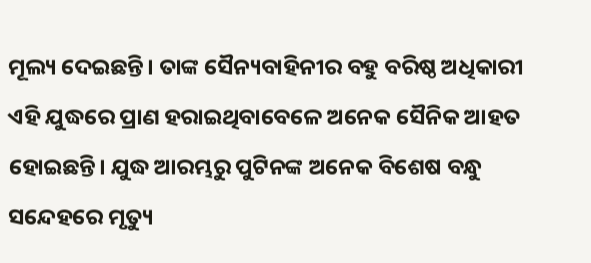ମୂଲ୍ୟ ଦେଇଛନ୍ତି। ତାଙ୍କ ସୈନ୍ୟବାହିନୀର ବହୁ ବରିଷ୍ଠ ଅଧିକାରୀ ଏହି ଯୁଦ୍ଧରେ ପ୍ରାଣ ହରାଇଥିବାବେଳେ ଅନେକ ସୈନିକ ଆହତ ହୋଇଛନ୍ତି। ଯୁଦ୍ଧ ଆରମ୍ଭରୁ ପୁଟିନଙ୍କ ଅନେକ ବିଶେଷ ବନ୍ଧୁ ସନ୍ଦେହରେ ମୃତ୍ୟୁ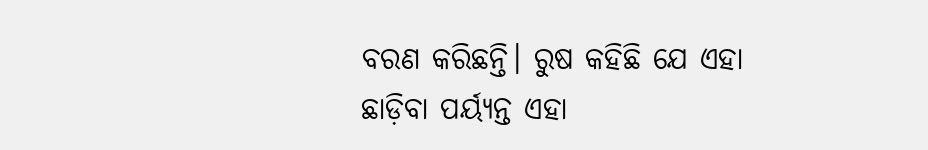ବରଣ କରିଛନ୍ତି। ରୁଷ କହିଛି ଯେ ଏହା ଛାଡ଼ିବା ପର୍ୟ୍ୟନ୍ତ ଏହା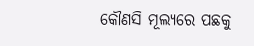କୌଣସି ମୂଲ୍ୟରେ ପଛକୁ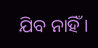ଯିବ ନାହିଁ ।